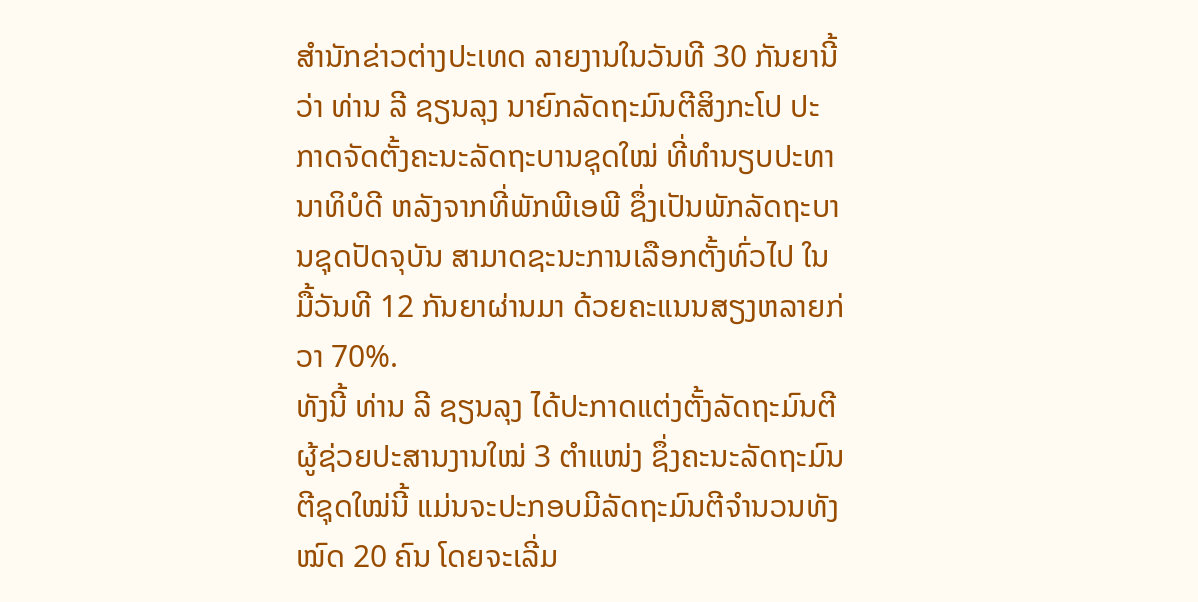ສຳນັກຂ່າວຕ່າງປະເທດ ລາຍງານໃນວັນທີ 30 ກັນຍານີ້ວ່າ ທ່ານ ລີ ຊຽນລຸງ ນາຍົກລັດຖະມົນຕີສິງກະໂປ ປະກາດຈັດຕັ້ງຄະນະລັດຖະບານຊຸດໃໝ່ ທີ່ທຳນຽບປະທານາທິບໍດີ ຫລັງຈາກທີ່ພັກພີເອພີ ຊຶ່ງເປັນພັກລັດຖະບານຊຸດປັດຈຸບັນ ສາມາດຊະນະການເລືອກຕັ້ງທົ່ວໄປ ໃນມື້ວັນທີ 12 ກັນຍາຜ່ານມາ ດ້ວຍຄະແນນສຽງຫລາຍກ່ວາ 70%.
ທັງນີ້ ທ່ານ ລີ ຊຽນລຸງ ໄດ້ປະກາດແຕ່ງຕັ້ງລັດຖະມົນຕີຜູ້ຊ່ວຍປະສານງານໃໝ່ 3 ຕຳແໜ່ງ ຊຶ່ງຄະນະລັດຖະມົນຕີຊຸດໃໝ່ນີ້ ແມ່ນຈະປະກອບມີລັດຖະມົນຕີຈຳນວນທັງໝົດ 20 ຄົນ ໂດຍຈະເລີ່ມ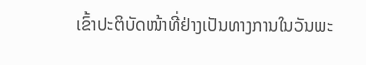ເຂົ້າປະຕິບັດໜ້າທີ່ຢ່າງເປັນທາງການໃນວັນພະ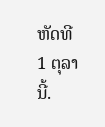ຫັດທີ 1 ຕຸລານີ້.